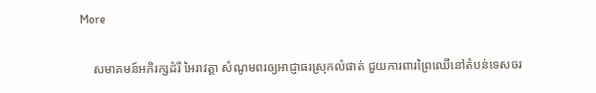More

    សមាគមន៍អភិរក្សដំរី អៃរាវត្តា សំណូមពរឲ្យអាជ្ញាធរស្រុកលំផាត់ ជួយការពារព្រៃឈើនៅតំបន់ទេសចរ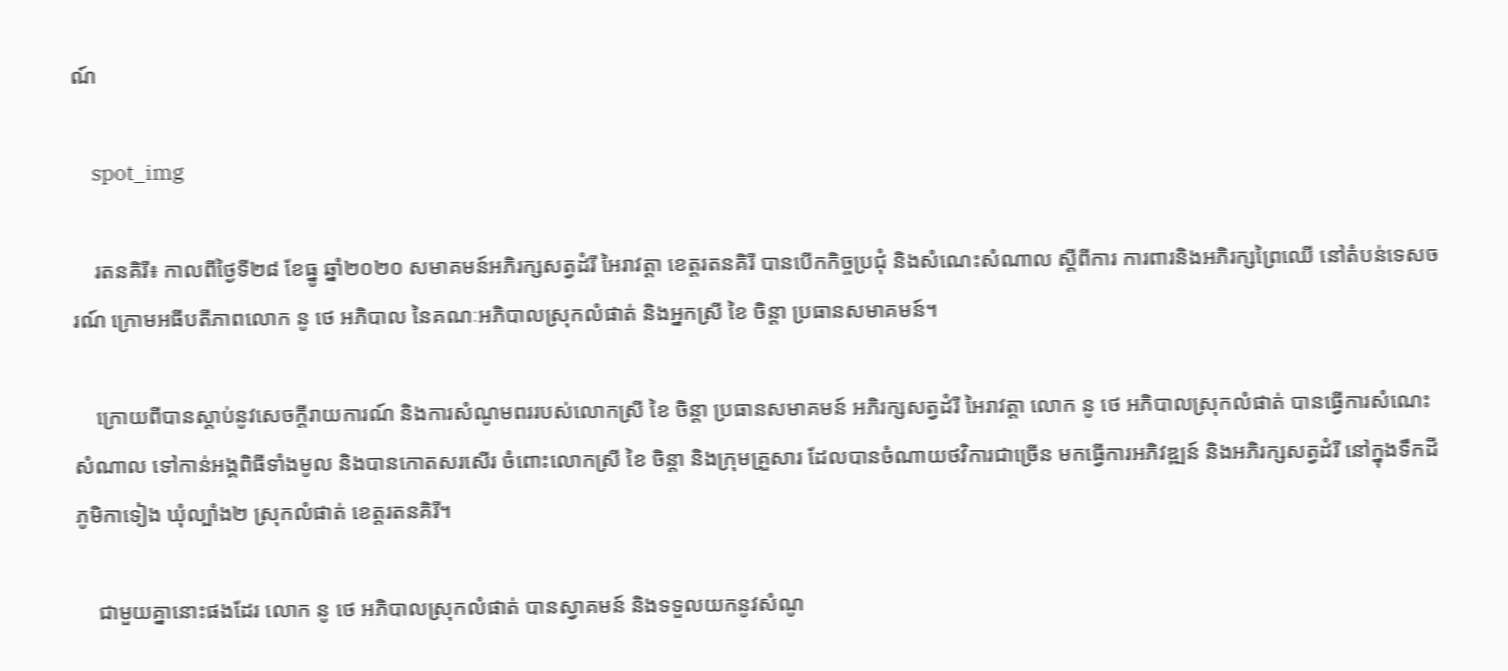ណ៍

    spot_img

    រតនគិរី៖ កាលពីថ្ងៃទី២៨ ខែធ្នូ ឆ្នាំ២០២០ សមាគមន៍អភិរក្សសត្វដំរី អៃរាវត្តា ខេត្តរតនគិរី បានបើកកិច្ចប្រជុំ និងសំណេះសំណាល ស្តីពីការ ការពារនិងអភិរក្សព្រៃឈើ នៅតំបន់ទេសចរណ៍ ក្រោមអធីបតីភាពលោក នូ ថេ អភិបាល នៃគណៈអភិបាលស្រុកលំផាត់ និងអ្នកស្រី ខៃ ចិន្តា ប្រធានសមាគមន៍។

    ក្រោយពីបានស្ដាប់នូវសេចក្តីរាយការណ៍ និងការសំណូមពររបស់លោកស្រី ខៃ ចិន្តា ប្រធានសមាគមន៍ អភិរក្សសត្វដំរី អៃរាវត្តា លោក នូ ថេ អភិបាលស្រុកលំផាត់ បានធ្វើការសំណេះសំណាល ទៅកាន់អង្គពិធីទាំងមូល និងបានកោតសរសើរ ចំពោះលោកស្រី ខៃ ចិន្តា និងក្រុមគ្រួសារ ដែលបានចំណាយថវិការជាច្រើន មកធ្វើការអភិវឌ្ឍន៍ និងអភិរក្សសត្វដំរី នៅក្នុងទឹកដីភូមិកាទៀង ឃុំល្បាំង២ ស្រុកលំផាត់ ខេត្តរតនគិរី។

    ជាមួយគ្នានោះផងដែរ លោក នូ ថេ អភិបាលស្រុកលំផាត់ បានស្វាគមន៍ និងទទួលយកនូវសំណូ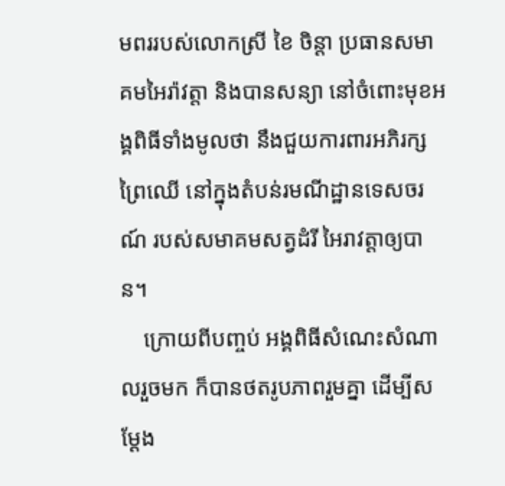មពររបស់លោកស្រី ខៃ ចិន្តា ប្រធានសមាគមអៃរ៉ាវត្តា និងបានសន្យា នៅចំពោះមុខអង្គពិធីទាំងមូលថា នឹងជួយការពារអភិរក្សព្រៃឈើ នៅក្នុងតំបន់រមណីដ្ឋានទេសចរណ៍ របស់សមាគមសត្វដំរី អៃរាវត្តាឲ្យបាន។
    ក្រោយពីបញ្ចប់ អង្គពិធីសំណេះសំណាលរួចមក ក៏បានថតរូបភាពរួមគ្នា ដើម្បីសម្ដែង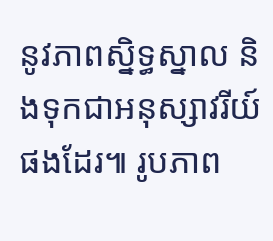នូវភាពស្និទ្ធស្នាល និងទុកជាអនុស្សាវរីយ៍ផងដែរ៕ រូបភាព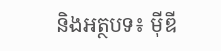និងអត្ថបទ៖ ម៉ីឌី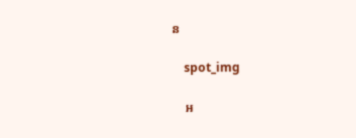ន

    spot_img

    អ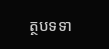ត្ថបទទា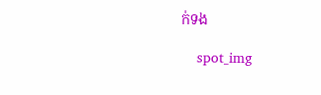ក់ទង

    spot_img